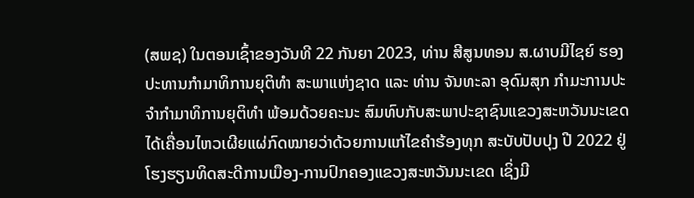(ສພຊ) ໃນຕອນເຊົ້າຂອງວັນທີ 22 ກັນຍາ 2023, ທ່ານ ສີສູນທອນ ສ.ຜາບມີໄຊຍ໌ ຮອງປະທານກຳມາທິການຍຸຕິທຳ ສະພາແຫ່ງຊາດ ແລະ ທ່ານ ຈັນທະລາ ອຸດົມສຸກ ກຳມະການປະຈຳກຳມາທິການຍຸຕິທຳ ພ້ອມດ້ວຍຄະນະ ສົມທົບກັບສະພາປະຊາຊົນແຂວງສະຫວັນນະເຂດ ໄດ້ເຄື່ອນໄຫວເຜີຍແຜ່ກົດໝາຍວ່າດ້ວຍການແກ້ໄຂຄຳຮ້ອງທຸກ ສະບັບປັບປຸງ ປີ 2022 ຢູ່ໂຮງຮຽນທິດສະດີການເມືອງ-ການປົກຄອງແຂວງສະຫວັນນະເຂດ ເຊິ່ງມີ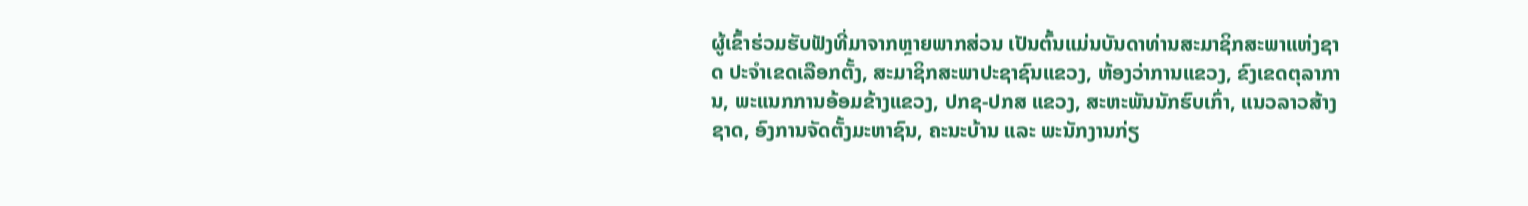ຜູ້ເຂົ້າຮ່ວມຮັບຟັງທີ່ມາຈາກຫຼາຍພາກສ່ວນ ເປັນຕົ້ນແມ່ນບັນດາທ່ານສະມາຊິກສະພາແຫ່ງຊາດ ປະຈຳເຂດເລືອກຕັ້ງ, ສະມາຊິກສະພາປະຊາຊົນແຂວງ, ຫ້ອງວ່າການແຂວງ, ຂົງເຂດຕຸລາການ, ພະແນກການອ້ອມຂ້າງແຂວງ, ປກຊ-ປກສ ແຂວງ, ສະຫະພັນນັກຮົບເກົ່າ, ແນວລາວສ້າງຊາດ, ອົງການຈັດຕັ້ງມະຫາຊົນ, ຄະນະບ້ານ ແລະ ພະນັກງານກ່ຽ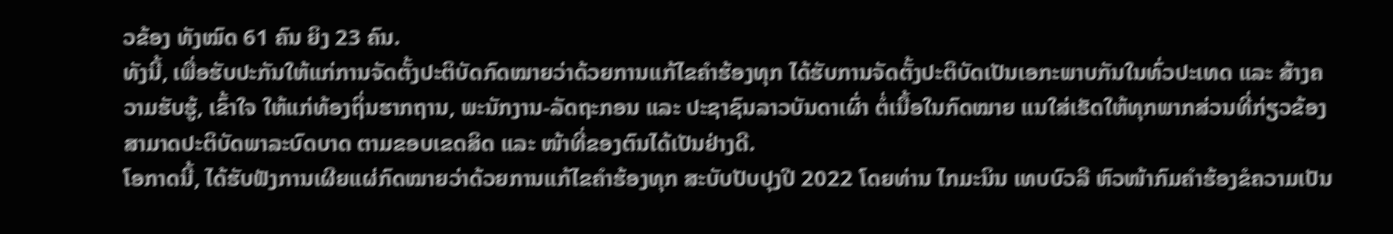ວຂ້ອງ ທັງໝົດ 61 ຄົນ ຍິງ 23 ຄົນ.
ທັງນີ້, ເພື່ອຮັບປະກັນໃຫ້ແກ່ການຈັດຕັ້ງປະຕິບັດກົດໝາຍວ່າດ້ວຍການແກ້ໄຂຄຳຮ້ອງທຸກ ໄດ້ຮັບການຈັດຕັ້ງປະຕິບັດເປັນເອກະພາບກັນໃນທົ່ວປະເທດ ແລະ ສ້າງຄວາມຮັບຮູ້, ເຂົ້າໃຈ ໃຫ້ແກ່ທ້ອງຖິ່ນຮາກຖານ, ພະນັກງານ-ລັດຖະກອນ ແລະ ປະຊາຊົນລາວບັນດາເຜົ່າ ຕໍ່ເນື້ອໃນກົດໝາຍ ແນໃສ່ເຮັດໃຫ້ທຸກພາກສ່ວນທີ່ກ່ຽວຂ້ອງ ສາມາດປະຕິບັດພາລະບົດບາດ ຕາມຂອບເຂດສິດ ແລະ ໜ້າທີ່ຂອງຕົນໄດ້ເປັນຢ່າງດີ.
ໂອກາດນີ້, ໄດ້ຮັບຟັງການເຜີຍແຜ່ກົດໝາຍວ່າດ້ວຍການແກ້ໄຂຄຳຮ້ອງທຸກ ສະບັບປັບປຸງປີ 2022 ໂດຍທ່ານ ໄກມະນິນ ເທບບົວລີ ຫົວໜ້າກົມຄຳຮ້ອງຂໍຄວາມເປັນ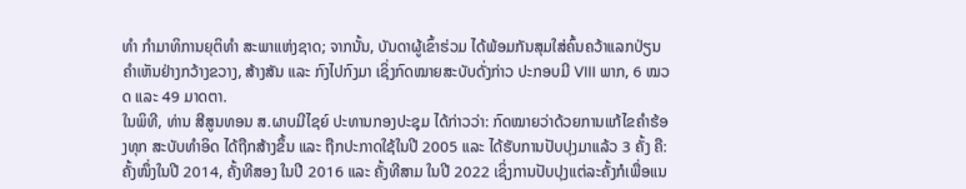ທຳ ກຳມາທິການຍຸຕິທຳ ສະພາແຫ່ງຊາດ; ຈາກນັ້ນ, ບັນດາຜູ້ເຂົ້າຮ່ວມ ໄດ້ພ້ອມກັນສຸມໃສ່ຄົ້ນຄວ້າແລກປ່ຽນຄຳເຫັນຢ່າງກວ້າງຂວາງ, ສ້າງສັນ ແລະ ກົງໄປກົງມາ ເຊິ່ງກົດໝາຍສະບັບດັ່ງກ່າວ ປະກອບມີ VIII ພາກ, 6 ໝວດ ແລະ 49 ມາດຕາ.
ໃນພິທີ, ທ່ານ ສີສູນທອນ ສ.ຜາບມີໄຊຍ໌ ປະທານກອງປະຊຸມ ໄດ້ກ່າວວ່າ: ກົດໝາຍວ່າດ້ວຍການແກ້ໄຂຄຳຮ້ອງທຸກ ສະບັບທຳອິດ ໄດ້ຖືກສ້າງຂຶ້ນ ແລະ ຖືກປະກາດໃຊ້ໃນປີ 2005 ແລະ ໄດ້ຮັບການປັບປຸງມາແລ້ວ 3 ຄັ້ງ ຄື: ຄັ້ງໜຶ່ງໃນປີ 2014, ຄັ້ງທີສອງ ໃນປີ 2016 ແລະ ຄັ້ງທີສາມ ໃນປີ 2022 ເຊິ່ງການປັບປຸງແຕ່ລະຄັ້ງກໍເພື່ອແນ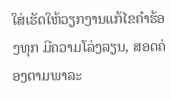ໃສ່ເຮັດໃຫ້ວຽກງານແກ້ໄຂຄຳຮ້ອງທຸກ ມີຄວາມໂລ່ງລຽນ, ສອດຄ່ອງຕາມພາລະ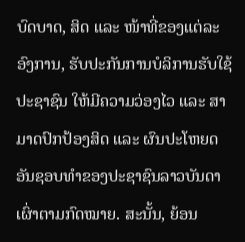ບົດບາດ, ສິດ ແລະ ໜ້າທີ່ຂອງແຕ່ລະອົງການ, ຮັບປະກັນການບໍລິການຮັບໃຊ້ປະຊາຊົນ ໃຫ້ມີຄວາມວ່ອງໄວ ແລະ ສາມາດປົກປ້ອງສິດ ແລະ ຜົນປະໂຫຍດອັນຊອບທຳຂອງປະຊາຊົນລາວບັນດາເຜົ່າຕາມກົດໝາຍ. ສະນັ້ນ, ຍ້ອນ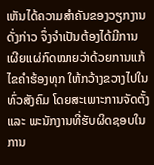ເຫັນໄດ້ຄວາມສຳຄັນຂອງວຽກງານດັ່ງກ່າວ ຈຶ່ງຈຳເປັນຕ້ອງໄດ້ມີການເຜີຍແຜ່ກົດໝາຍວ່າດ້ວຍການແກ້ໄຂຄຳຮ້ອງທຸກ ໃຫ້ກວ້າງຂວາງໄປໃນທົ່ວສັງຄົມ ໂດຍສະເພາະການຈັດຕັ້ງ ແລະ ພະນັກງານທີ່ຮັບຜິດຊອບໃນການ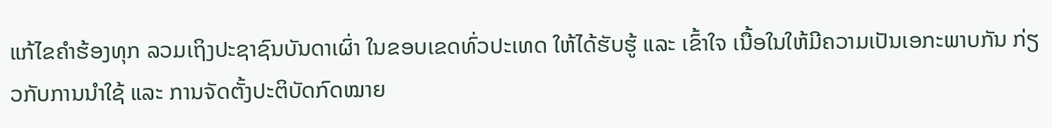ແກ້ໄຂຄຳຮ້ອງທຸກ ລວມເຖິງປະຊາຊົນບັນດາເຜົ່າ ໃນຂອບເຂດທົ່ວປະເທດ ໃຫ້ໄດ້ຮັບຮູ້ ແລະ ເຂົ້າໃຈ ເນື້ອໃນໃຫ້ມີຄວາມເປັນເອກະພາບກັນ ກ່ຽວກັບການນໍາໃຊ້ ແລະ ການຈັດຕັ້ງປະຕິບັດກົດໝາຍ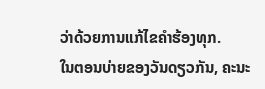ວ່າດ້ວຍການແກ້ໄຂຄຳຮ້ອງທຸກ.
ໃນຕອນບ່າຍຂອງວັນດຽວກັນ, ຄະນະ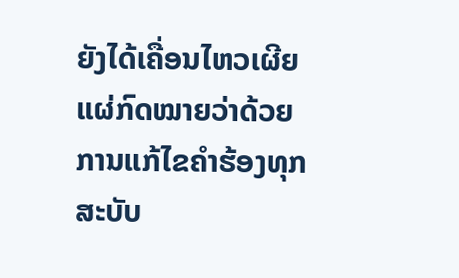ຍັງໄດ້ເຄື່ອນໄຫວເຜີຍແຜ່ກົດໝາຍວ່າດ້ວຍການແກ້ໄຂຄຳຮ້ອງທຸກ ສະບັບ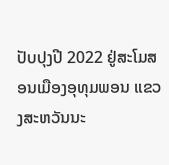ປັບປຸງປີ 2022 ຢູ່ສະໂມສອນເມືອງອຸທຸມພອນ ແຂວງສະຫວັນນະ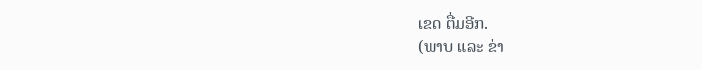ເຂດ ຕື່ມອີກ.
(ພາບ ແລະ ຂ່າ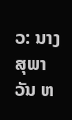ວ: ນາງ ສຸພາວັນ ຫ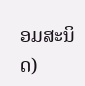ອມສະນິດ)